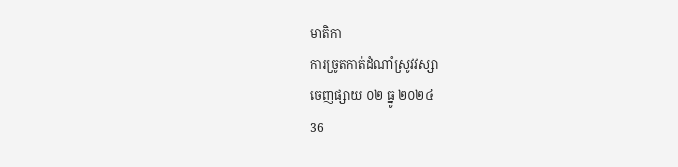មាតិកា
ការច្រូតកាត់ដំណាំស្រូវវស្សា
ចេញផ្សាយ ០២ ធ្នូ ២០២៤
36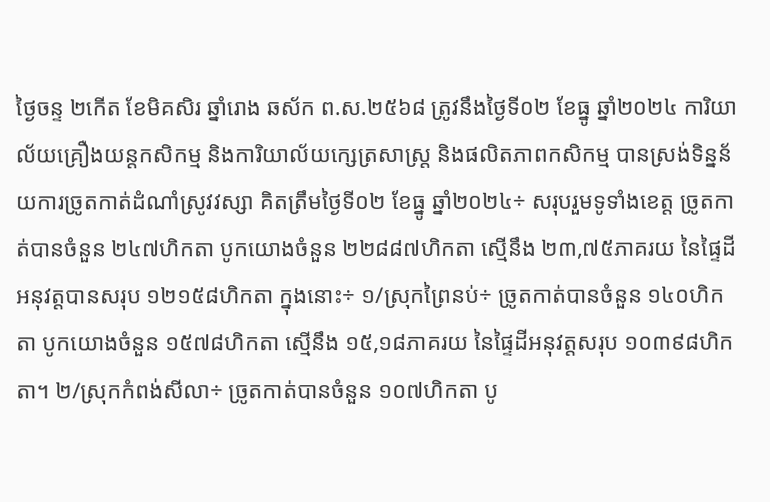ថ្ងៃចន្ទ ២កើត ខែមិគសិរ ឆ្នាំរោង ឆស័ក ព.ស.២៥៦៨ ត្រូវនឹងថ្ងៃទី០២ ខែធ្នូ ឆ្នាំ២០២៤ ការិយាល័យគ្រឿងយន្តកសិកម្ម និងការិយាល័យក្សេត្រសាស្ត្រ និងផលិតភាពកសិកម្ម បានស្រង់ទិន្នន័យការច្រូតកាត់ដំណាំស្រូវវស្សា គិតត្រឹមថ្ងៃទី០២ ខែធ្នូ ឆ្នាំ២០២៤÷ សរុបរួមទូទាំងខេត្ត ច្រូតកាត់បានចំនួន ២៤៧ហិកតា បូកយោងចំនួន ២២៨៨៧ហិកតា ស្មើនឹង ២៣,៧៥ភាគរយ នៃផ្ទៃដីអនុវត្តបានសរុប ១២១៥៨ហិកតា ក្នុងនោះ÷ ១/ស្រុកព្រៃនប់÷ ច្រូតកាត់បានចំនួន ១៤០ហិកតា បូកយោងចំនួន ១៥៧៨ហិកតា ស្មើនឹង ១៥,១៨ភាគរយ នៃផ្ទៃដីអនុវត្តសរុប ១០៣៩៨ហិកតា។ ២/ស្រុកកំពង់សីលា÷ ច្រូតកាត់បានចំនួន ១០៧ហិកតា បូ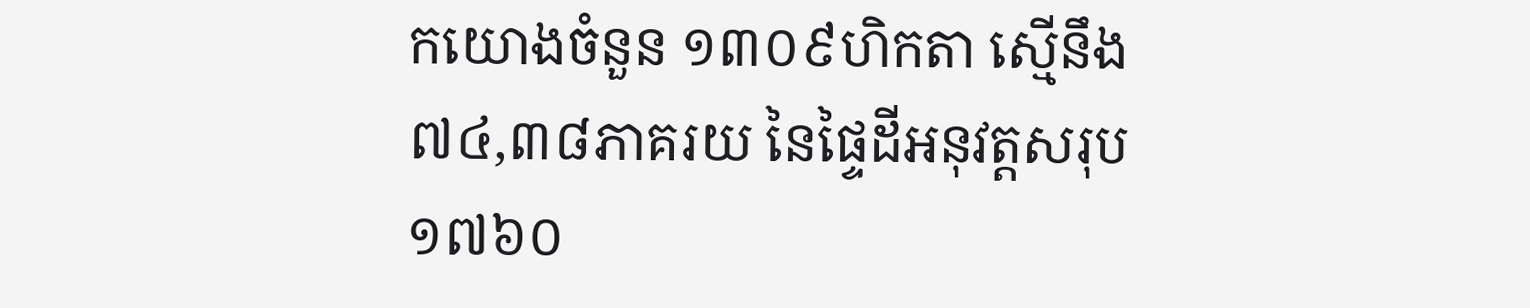កយោងចំនួន ១៣០៩ហិកតា ស្មើនឹង ៧៤,៣៨ភាគរយ នៃផ្ទៃដីអនុវត្តសរុប ១៧៦០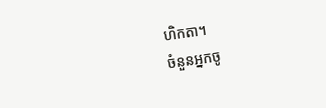ហិកតា។
ចំនួនអ្នកចូ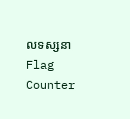លទស្សនា
Flag Counter